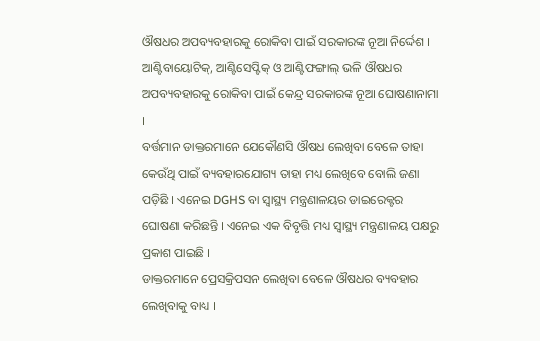ଔଷଧର ଅପବ୍ୟବହାରକୁ ରୋକିବା ପାଇଁ ସରକାରଙ୍କ ନୂଆ ନିର୍ଦ୍ଦେଶ । ଆଣ୍ଟିବାୟୋଟିକ୍, ଆଣ୍ଟିସେପ୍ଟିକ୍ ଓ ଆଣ୍ଟିଫଙ୍ଗାଲ୍ ଭଳି ଔଷଧର ଅପବ୍ୟବହାରକୁ ରୋକିବା ପାଇଁ କେନ୍ଦ୍ର ସରକାରଙ୍କ ନୂଆ ଘୋଷଣାନାମା ।
ବର୍ତ୍ତମାନ ଡାକ୍ତରମାନେ ଯେକୌଣସି ଔଷଧ ଲେଖିବା ବେଳେ ତାହା କେଉଁଥି ପାଇଁ ବ୍ୟବହାରଯୋଗ୍ୟ ତାହା ମଧ୍ୟ ଲେଖିବେ ବୋଲି ଜଣା ପଡ଼ିଛି । ଏନେଇ DGHS ବା ସ୍ୱାସ୍ଥ୍ୟ ମନ୍ତ୍ରଣାଳୟର ଡାଇରେକ୍ଟର ଘୋଷଣା କରିଛନ୍ତି । ଏନେଇ ଏକ ବିବୃତ୍ତି ମଧ୍ୟ ସ୍ୱାସ୍ଥ୍ୟ ମନ୍ତ୍ରଣାଳୟ ପକ୍ଷରୁ ପ୍ରକାଶ ପାଇଛି ।
ଡାକ୍ତରମାନେ ପ୍ରେସକ୍ରିପସନ ଲେଖିବା ବେଳେ ଔଷଧର ବ୍ୟବହାର ଲେଖିବାକୁ ବାଧ୍ୟ ।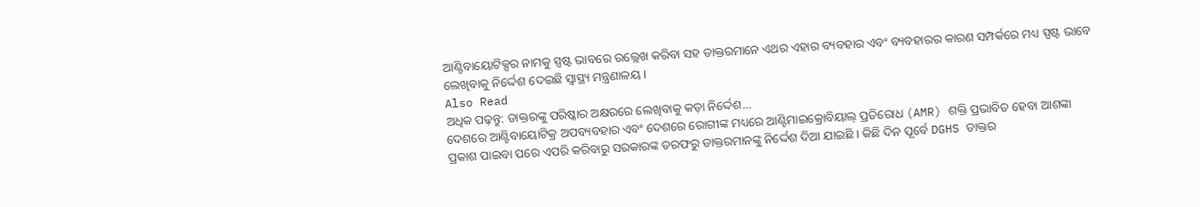ଆଣ୍ଟିବାୟୋଟିକ୍ସର ନାମକୁ ସ୍ପଷ୍ଟ ଭାବରେ ଉଲ୍ଲେଖ କରିବା ସହ ଡାକ୍ତରମାନେ ଏଥର ଏହାର ବ୍ୟବହାର ଏବଂ ବ୍ୟବହାରର କାରଣ ସମ୍ପର୍କରେ ମଧ୍ୟ ସ୍ପଷ୍ଟ ଭାବେ ଲେଖିବାକୁ ନିର୍ଦ୍ଦେଶ ଦେଇଛି ସ୍ୱାସ୍ଥ୍ୟ ମନ୍ତ୍ରଣାଳୟ ।
Also Read
ଅଧିକ ପଢ଼ନ୍ତୁ: ଡାକ୍ତରଙ୍କୁ ପରିଷ୍କାର ଅକ୍ଷରରେ ଲେଖିବାକୁ କଡ଼ା ନିର୍ଦ୍ଦେଶ...
ଦେଶରେ ଆଣ୍ଟିବାୟୋଟିକ୍ର ଅପବ୍ୟବହାର ଏବଂ ଦେଶରେ ରୋଗୀଙ୍କ ମଧ୍ୟରେ ଆଣ୍ଟିମାଇକ୍ରୋବିୟାଲ୍ ପ୍ରତିରୋଧ (AMR) ଶକ୍ତି ପ୍ରଭାବିତ ହେବା ଆଶଙ୍କା ପ୍ରକାଶ ପାଇବା ପରେ ଏପରି କରିବାରୁ ସରକାରଙ୍କ ତରଫରୁ ଡାକ୍ତରମାନଙ୍କୁ ନିର୍ଦ୍ଦେଶ ଦିଆ ଯାଇଛି । କିଛି ଦିନ ପୂର୍ବେ DGHS ଡାକ୍ତର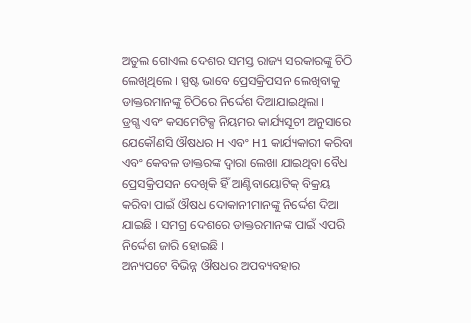ଅତୁଲ ଗୋଏଲ ଦେଶର ସମସ୍ତ ରାଜ୍ୟ ସରକାରଙ୍କୁ ଚିଠି ଲେଖିଥିଲେ । ସ୍ପଷ୍ଟ ଭାବେ ପ୍ରେସକ୍ରିପସନ ଲେଖିବାକୁ ଡାକ୍ତରମାନଙ୍କୁ ଚିଠିରେ ନିର୍ଦ୍ଦେଶ ଦିଆଯାଇଥିଲା ।
ଡ୍ରଗ୍ସ ଏବଂ କସମେଟିକ୍ସ ନିୟମର କାର୍ଯ୍ୟସୂଚୀ ଅନୁସାରେ ଯେକୌଣସି ଔଷଧର H ଏବଂ H1 କାର୍ଯ୍ୟକାରୀ କରିବା ଏବଂ କେବଳ ଡାକ୍ତରଙ୍କ ଦ୍ୱାରା ଲେଖା ଯାଇଥିବା ବୈଧ ପ୍ରେସକ୍ରିପସନ ଦେଖିକି ହିଁ ଆଣ୍ଟିବାୟୋଟିକ୍ ବିକ୍ରୟ କରିବା ପାଇଁ ଔଷଧ ଦୋକାନୀମାନଙ୍କୁ ନିର୍ଦ୍ଦେଶ ଦିଆ ଯାଇଛି । ସମଗ୍ର ଦେଶରେ ଡାକ୍ତରମାନଙ୍କ ପାଇଁ ଏପରି ନିର୍ଦ୍ଦେଶ ଜାରି ହୋଇଛି ।
ଅନ୍ୟପଟେ ବିଭିନ୍ନ ଔଷଧର ଅପବ୍ୟବହାର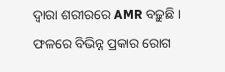ଦ୍ୱାରା ଶରୀରରେ AMR ବଢ଼ୁଛି । ଫଳରେ ବିଭିନ୍ନ ପ୍ରକାର ରୋଗ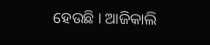ହେଉଛି । ଆଜିକାଲି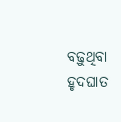ବଢ଼ୁଥିବା ହୃଦଘାତ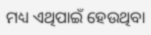ମଧ୍ୟ ଏଥିପାଇଁ ହେଉଥିବା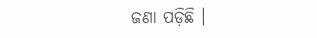ଜଣା ପଡ଼ିଛି ।